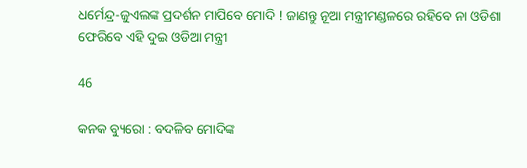ଧର୍ମେନ୍ଦ୍ର-ଜୁଏଲଙ୍କ ପ୍ରଦର୍ଶନ ମାପିବେ ମୋଦି ! ଜାଣନ୍ତୁ ନୂଆ ମନ୍ତ୍ରୀମଣ୍ଡଳରେ ରହିବେ ନା ଓଡିଶା ଫେରିବେ ଏହି ଦୁଇ ଓଡିଆ ମନ୍ତ୍ରୀ

46

କନକ ବ୍ୟୁରୋ : ବଦଳିବ ମୋଦିଙ୍କ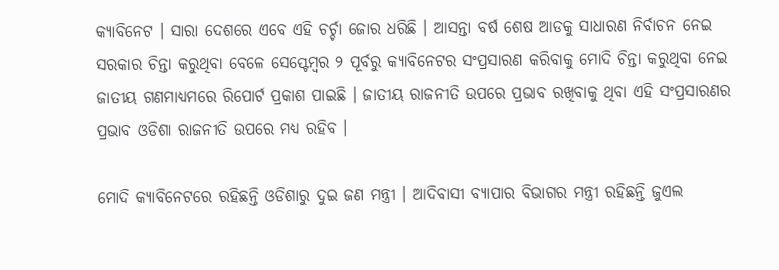କ୍ୟାବିନେଟ । ସାରା ଦେଶରେ ଏବେ ଏହି ଚର୍ଚ୍ଚା ଜୋର ଧରିଛି । ଆସନ୍ତା ବର୍ଷ ଶେଷ ଆଡକୁ ସାଧାରଣ ନିର୍ବାଚନ ନେଇ ସରକାର ଚିନ୍ତା କରୁଥିବା ବେଳେ ସେପ୍ଟେମ୍ବର ୨ ପୂର୍ବରୁ କ୍ୟାବିନେଟର ସଂପ୍ରସାରଣ କରିବାକୁ ମୋଦି ଚିନ୍ତା କରୁଥିବା ନେଇ ଜାତୀୟ ଗଣମାଧ୍ୟମରେ ରିପୋର୍ଟ ପ୍ରକାଶ ପାଇଛି । ଜାତୀୟ ରାଜନୀତି ଉପରେ ପ୍ରଭାବ ରଖିବାକୁ ଥିବା ଏହି ସଂପ୍ରସାରଣର ପ୍ରଭାବ ଓଡିଶା ରାଜନୀତି ଉପରେ ମଧ୍ୟ ରହିବ ।

ମୋଦି କ୍ୟାବିନେଟରେ ରହିଛନ୍ତି ଓଡିଶାରୁ ଦୁଇ ଜଣ ମନ୍ତ୍ରୀ । ଆଦିବାସୀ ବ୍ୟାପାର ବିଭାଗର ମନ୍ତ୍ରୀ ରହିଛନ୍ତି ଜୁଏଲ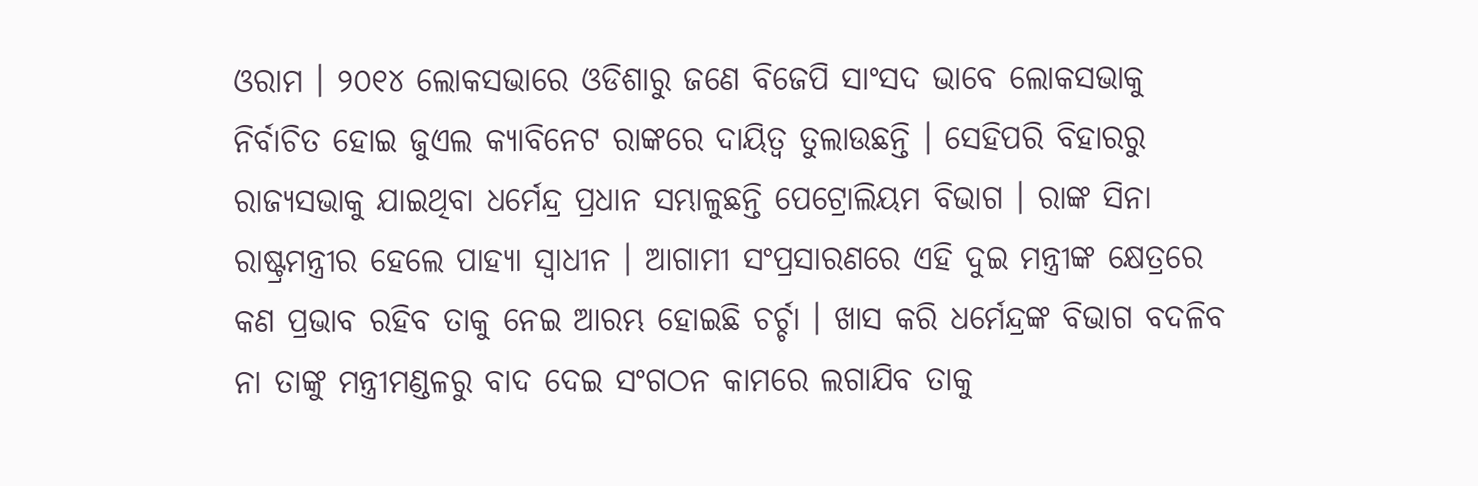ଓରାମ । ୨୦୧୪ ଲୋକସଭାରେ ଓଡିଶାରୁ ଜଣେ ବିଜେପି ସାଂସଦ ଭାବେ ଲୋକସଭାକୁ ନିର୍ବାଚିତ ହୋଇ ଜୁଏଲ କ୍ୟାବିନେଟ ରାଙ୍କରେ ଦାୟିତ୍ୱ ତୁଲାଉଛନ୍ତି । ସେହିପରି ବିହାରରୁ ରାଜ୍ୟସଭାକୁ ଯାଇଥିବା ଧର୍ମେନ୍ଦ୍ର ପ୍ରଧାନ ସମ୍ଭାଳୁଛନ୍ତି ପେଟ୍ରୋଲିୟମ ବିଭାଗ । ରାଙ୍କ ସିନା ରାଷ୍ଟ୍ରମନ୍ତ୍ରୀର ହେଲେ ପାହ୍ୟା ସ୍ୱାଧୀନ । ଆଗାମୀ ସଂପ୍ରସାରଣରେ ଏହି ଦୁଇ ମନ୍ତ୍ରୀଙ୍କ କ୍ଷେତ୍ରରେ କଣ ପ୍ରଭାବ ରହିବ ତାକୁ ନେଇ ଆରମ୍ଭ ହୋଇଛି ଚର୍ଚ୍ଚା । ଖାସ କରି ଧର୍ମେନ୍ଦ୍ରଙ୍କ ବିଭାଗ ବଦଳିବ ନା ତାଙ୍କୁ ମନ୍ତ୍ରୀମଣ୍ଡଳରୁ ବାଦ ଦେଇ ସଂଗଠନ କାମରେ ଲଗାଯିବ ତାକୁ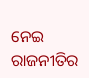ନେଇ ରାଜନୀତିର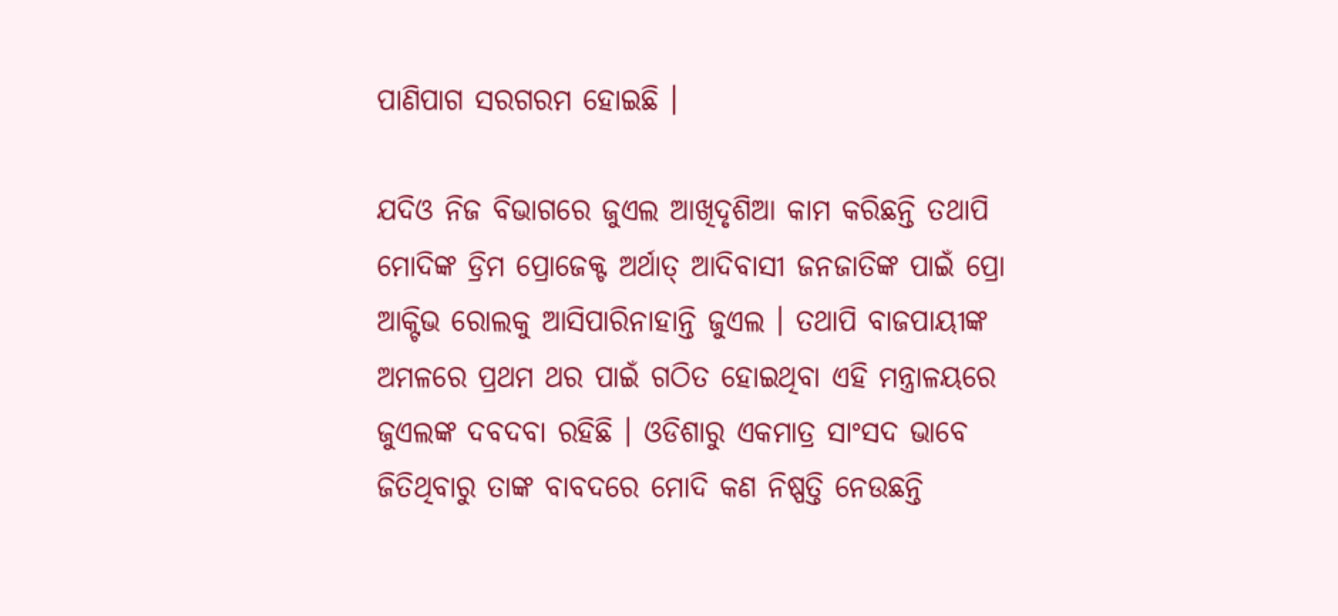ପାଣିପାଗ ସରଗରମ ହୋଇଛି ।

ଯଦିଓ ନିଜ ବିଭାଗରେ ଜୁଏଲ ଆଖିଦୃଶିଆ କାମ କରିଛନ୍ତି ତଥାପି ମୋଦିଙ୍କ ଡ୍ରିମ ପ୍ରୋଜେକ୍ଟ ଅର୍ଥାତ୍ ଆଦିବାସୀ ଜନଜାତିଙ୍କ ପାଇଁ ପ୍ରୋ ଆକ୍ଟିଭ ରୋଲକୁ ଆସିପାରିନାହାନ୍ତି ଜୁଏଲ । ତଥାପି ବାଜପାୟୀଙ୍କ ଅମଳରେ ପ୍ରଥମ ଥର ପାଇଁ ଗଠିତ ହୋଇଥିବା ଏହି ମନ୍ତ୍ରାଳୟରେ ଜୁଏଲଙ୍କ ଦବଦବା ରହିଛି । ଓଡିଶାରୁ ଏକମାତ୍ର ସାଂସଦ ଭାବେ ଜିତିଥିବାରୁ ତାଙ୍କ ବାବଦରେ ମୋଦି କଣ ନିଷ୍ପତ୍ତି ନେଉଛନ୍ତି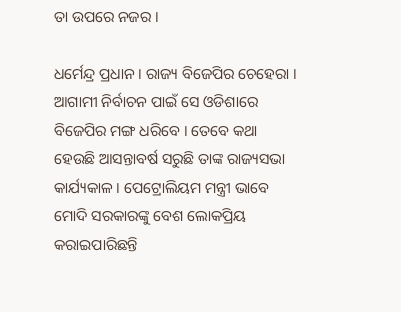ତା ଉପରେ ନଜର ।

ଧର୍ମେନ୍ଦ୍ର ପ୍ରଧାନ । ରାଜ୍ୟ ବିଜେପିର ଚେହେରା । ଆଗାମୀ ନିର୍ବାଚନ ପାଇଁ ସେ ଓଡିଶାରେ ବିଜେପିର ମଙ୍ଗ ଧରିବେ । ତେବେ କଥା ହେଉଛି ଆସନ୍ତାବର୍ଷ ସରୁଛି ତାଙ୍କ ରାଜ୍ୟସଭା କାର୍ଯ୍ୟକାଳ । ପେଟ୍ରୋଲିୟମ ମନ୍ତ୍ରୀ ଭାବେ ମୋଦି ସରକାରଙ୍କୁ ବେଶ ଲୋକପ୍ରିୟ କରାଇପାରିଛନ୍ତି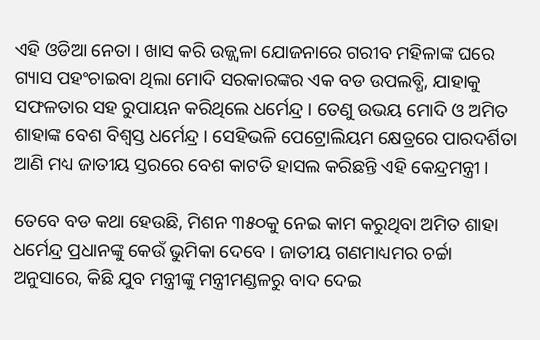ଏହି ଓଡିଆ ନେତା । ଖାସ କରି ଉଜ୍ଜ୍ୱଳା ଯୋଜନାରେ ଗରୀବ ମହିଳାଙ୍କ ଘରେ ଗ୍ୟାସ ପହଂଚାଇବା ଥିଲା ମୋଦି ସରକାରଙ୍କର ଏକ ବଡ ଉପଲବ୍ଧି, ଯାହାକୁ ସଫଳତାର ସହ ରୁପାୟନ କରିଥିଲେ ଧର୍ମେନ୍ଦ୍ର । ତେଣୁ ଉଭୟ ମୋଦି ଓ ଅମିତ ଶାହାଙ୍କ ବେଶ ବିଶ୍ୱସ୍ତ ଧର୍ମେନ୍ଦ୍ର । ସେହିଭଳି ପେଟ୍ରୋଲିୟମ କ୍ଷେତ୍ରରେ ପାରଦର୍ଶିତା ଆଣି ମଧ୍ୟ ଜାତୀୟ ସ୍ତରରେ ବେଶ କାଟତି ହାସଲ କରିଛନ୍ତି ଏହି କେନ୍ଦ୍ରମନ୍ତ୍ରୀ ।

ତେବେ ବଡ କଥା ହେଉଛି, ମିଶନ ୩୫୦କୁ ନେଇ କାମ କରୁଥିବା ଅମିତ ଶାହା ଧର୍ମେନ୍ଦ୍ର ପ୍ରଧାନଙ୍କୁ କେଉଁ ଭୁମିକା ଦେବେ । ଜାତୀୟ ଗଣମାଧ୍ୟମର ଚର୍ଚ୍ଚା ଅନୁସାରେ, କିଛି ଯୁବ ମନ୍ତ୍ରୀଙ୍କୁ ମନ୍ତ୍ରୀମଣ୍ଡଳରୁ ବାଦ ଦେଇ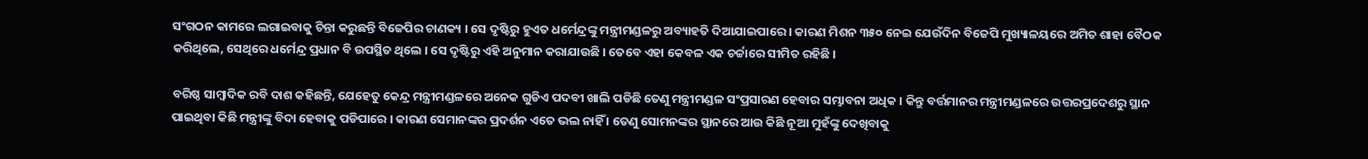ସଂଗଠନ କାମରେ ଲଗାଇବାକୁ ଚିନ୍ତା କରୁଛନ୍ତି ବିଜେପିର ଚାଣକ୍ୟ । ସେ ଦୃଷ୍ଟିରୁ ହୁଏତ ଧର୍ମେନ୍ଦ୍ରଙ୍କୁ ମନ୍ତ୍ରୀମଣ୍ଡଳରୁ ଅବ୍ୟାହତି ଦିଆଯାଇପାରେ । କାରଣ ମିଶନ ୩୫୦ ନେଇ ଯେଉଁଦିନ ବିଜେପି ମୁଖ୍ୟାଳୟରେ ଅମିତ ଶାହା ବୈଠକ କରିଥିଲେ, ସେଥିରେ ଧର୍ମେନ୍ଦ୍ର ପ୍ରଧାନ ବି ଉପସ୍ଥିତ ଥିଲେ । ସେ ଦୃଷ୍ଟିରୁ ଏହି ଅନୁମାନ କରାଯାଉଛି । ତେବେ ଏହା କେବଳ ଏକ ଚର୍ଚ୍ଚାରେ ସୀମିତ ରହିଛି ।

ବରିଷ୍ଠ ସାମ୍ବାଦିକ ରବି ଦାଶ କହିଛନ୍ତି, ଯେହେତୁ କେନ୍ଦ୍ର ମନ୍ତ୍ରୀମଣ୍ଡଳରେ ଅନେକ ଗୁଡିଏ ପଦବୀ ଖାଲି ପଡିଛି ତେଣୁ ମନ୍ତ୍ରୀମଣ୍ଡଳ ସଂପ୍ରସାରଣ ହେବାର ସମ୍ଭାବନା ଅଧିକ । କିନ୍ତୁ ବର୍ତ୍ତମାନର ମନ୍ତ୍ରୀମଣ୍ଡଳରେ ଉତ୍ତରପ୍ରଦେଶରୁ ସ୍ଥାନ ପାଇଥିବା କିଛି ମନ୍ତ୍ରୀଙ୍କୁ ବିଦା ହେବାକୁ ପଡିପାରେ । କାରଣ ସେମାନଙ୍କର ପ୍ରଦର୍ଶନ ଏତେ ଭଲ ନାହିଁ । ତେଣୁ ସୋମନଙ୍କର ସ୍ଥାନରେ ଆଉ କିଛି ନୂଆ ମୁହଁଙ୍କୁ ଦେଖିବାକୁ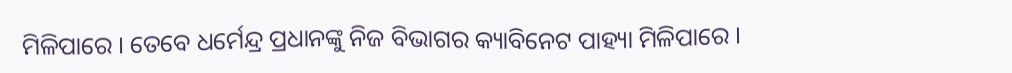ମିଳିପାରେ । ତେବେ ଧର୍ମେନ୍ଦ୍ର ପ୍ରଧାନଙ୍କୁ ନିଜ ବିଭାଗର କ୍ୟାବିନେଟ ପାହ୍ୟା ମିଳିପାରେ ।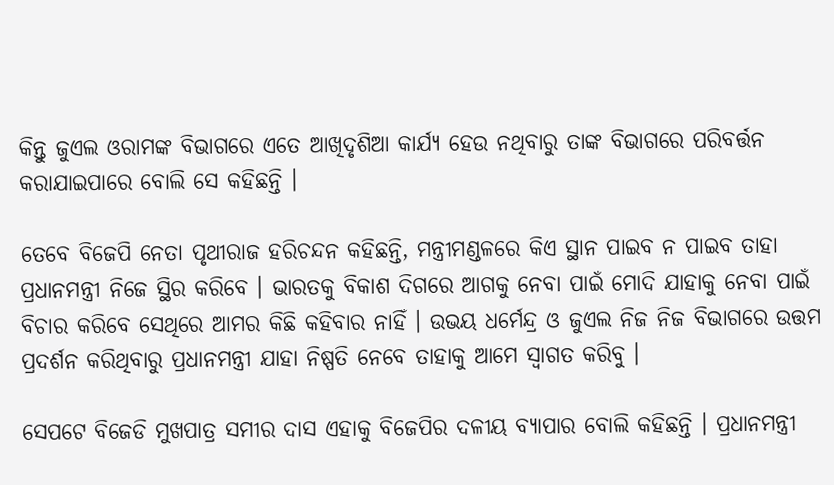କିନ୍ତୁ ଜୁଏଲ ଓରାମଙ୍କ ବିଭାଗରେ ଏତେ ଆଖିଦୃଶିଆ କାର୍ଯ୍ୟ ହେଉ ନଥିବାରୁ ତାଙ୍କ ବିଭାଗରେ ପରିବର୍ତ୍ତନ କରାଯାଇପାରେ ବୋଲି ସେ କହିଛନ୍ତି ।

ତେବେ ବିଜେପି ନେତା ପୃଥୀରାଜ ହରିଚନ୍ଦନ କହିଛନ୍ତି, ମନ୍ତ୍ରୀମଣ୍ଡଳରେ କିଏ ସ୍ଥାନ ପାଇବ ନ ପାଇବ ତାହା ପ୍ରଧାନମନ୍ତ୍ରୀ ନିଜେ ସ୍ଥିର କରିବେ । ଭାରତକୁ ବିକାଶ ଦିଗରେ ଆଗକୁ ନେବା ପାଇଁ ମୋଦି ଯାହାକୁ ନେବା ପାଇଁ ବିଚାର କରିବେ ସେଥିରେ ଆମର କିଛି କହିବାର ନାହିଁ । ଉଭୟ ଧର୍ମେନ୍ଦ୍ର ଓ ଜୁଏଲ ନିଜ ନିଜ ବିଭାଗରେ ଉତ୍ତମ ପ୍ରଦର୍ଶନ କରିଥିବାରୁ ପ୍ରଧାନମନ୍ତ୍ରୀ ଯାହା ନିଷ୍ପତି ନେବେ ତାହାକୁ ଆମେ ସ୍ୱାଗତ କରିବୁ ।

ସେପଟେ ବିଜେଡି ମୁଖପାତ୍ର ସମୀର ଦାସ ଏହାକୁ ବିଜେପିର ଦଳୀୟ ବ୍ୟାପାର ବୋଲି କହିଛନ୍ତି । ପ୍ରଧାନମନ୍ତ୍ରୀ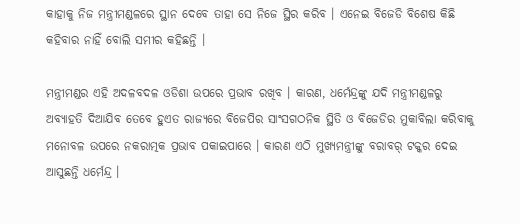କାହାକୁ ନିଜ ମନ୍ତ୍ରୀମଣ୍ଡଳରେ ସ୍ଥାନ ଦେବେ ତାହା ସେ ନିଜେ ସ୍ଥିର କରିବ । ଏନେଇ ବିଜେଡି ବିଶେଷ କିଛି କହିବାର ନାହିଁ ବୋଲି ସମୀର କହିଛନ୍ତି ।

ମନ୍ତ୍ରୀମଣ୍ଡର ଏହି ଅଦଳବଦଳ ଓଡିଶା ଉପରେ ପ୍ରଭାବ ରଖିବ । କାରଣ, ଧର୍ମେନ୍ଦ୍ରଙ୍କୁ ଯଦି ମନ୍ତ୍ରୀମଣ୍ଡଳରୁ ଅବ୍ୟାହତି ଦିଆଯିବ ତେବେ ହୁଏତ ରାଜ୍ୟରେ ବିଜେପିର ସାଂସଗଠନିକ ସ୍ଥିତି ଓ ବିଜେଡିର ମୁକାବିଲା କରିବାକୁ ମନୋବଳ ଉପରେ ନକରାତ୍ମକ ପ୍ରଭାବ ପକାଇପାରେ । କାରଣ ଏଠି ମୁଖ୍ୟମନ୍ତ୍ରୀଙ୍କୁ ବରାବର୍ ଟକ୍କର ଦେଇ ଆସୁଛନ୍ତି ଧର୍ମେନ୍ଦ୍ର ।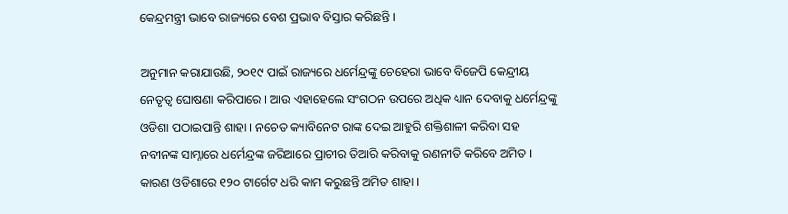କେନ୍ଦ୍ରମନ୍ତ୍ରୀ ଭାବେ ରାଜ୍ୟରେ ବେଶ ପ୍ରଭାବ ବିସ୍ତାର କରିଛନ୍ତି ।

ଅନୁମାନ କରାଯାଉଛି, ୨୦୧୯ ପାଇଁ ରାଜ୍ୟରେ ଧର୍ମେନ୍ଦ୍ରଙ୍କୁ ଚେହେରା ଭାବେ ବିଜେପି କେନ୍ଦ୍ରୀୟ ନେତୃତ୍ୱ ଘୋଷଣା କରିପାରେ । ଆଉ ଏହାହେଲେ ସଂଗଠନ ଉପରେ ଅଧିକ ଧ୍ୟାନ ଦେବାକୁ ଧର୍ମେନ୍ଦ୍ରଙ୍କୁ ଓଡିଶା ପଠାଇପାନ୍ତି ଶାହା । ନଚେତ କ୍ୟାବିନେଟ ରାଙ୍କ ଦେଇ ଆହୁରି ଶକ୍ତିଶାଳୀ କରିବା ସହ ନବୀନଙ୍କ ସାମ୍ନାରେ ଧର୍ମେନ୍ଦ୍ରଙ୍କ ଜରିଆରେ ପ୍ରାଚୀର ତିଆରି କରିବାକୁ ରଣନୀତି କରିବେ ଅମିତ । କାରଣ ଓଡିଶାରେ ୧୨୦ ଟାର୍ଗେଟ ଧରି କାମ କରୁଛନ୍ତି ଅମିତ ଶାହା ।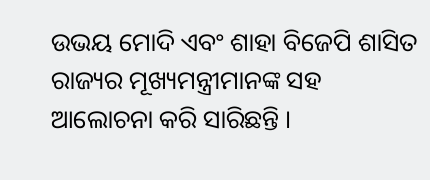ଉଭୟ ମୋଦି ଏବଂ ଶାହା ବିଜେପି ଶାସିତ ରାଜ୍ୟର ମୂଖ୍ୟମନ୍ତ୍ରୀମାନଙ୍କ ସହ ଆଲୋଚନା କରି ସାରିଛନ୍ତି ।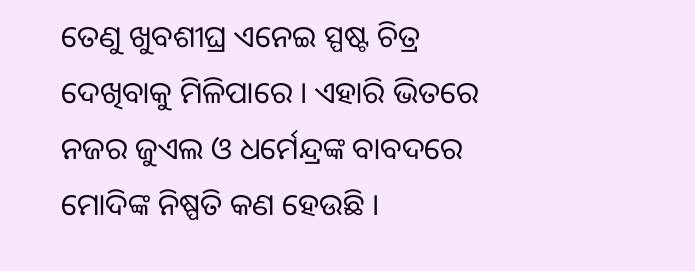ତେଣୁ ଖୁବଶୀଘ୍ର ଏନେଇ ସ୍ପଷ୍ଟ ଚିତ୍ର ଦେଖିବାକୁ ମିଳିପାରେ । ଏହାରି ଭିତରେ ନଜର ଜୁଏଲ ଓ ଧର୍ମେନ୍ଦ୍ରଙ୍କ ବାବଦରେ ମୋଦିଙ୍କ ନିଷ୍ପତି କଣ ହେଉଛି ।